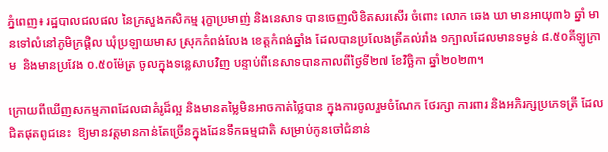ភ្នំពេញ៖ រដ្ឋបាលជលផល នៃក្រសួងកសិកម្ម រុក្ខាប្រមាញ់ និងនេសាទ បានចេញលិខិតសរសើរ ចំពោះ លោក ឆេង ឃា មានអាយុ៣៦ ឆ្នាំ មានទៅលំនៅភូមិក្រផ្តិល ឃុំប្រឡាយមាស ស្រុកកំពង់លែង ខេត្តកំពង់ឆ្នាំង ដែលបានប្រលែងត្រីគល់រាំង ១ក្បាលដែលមានទម្ងន់ ៨.៥០គីឡូក្រាម  និងមានប្រវែង ០.៥០ម៉ែត្រ ចូលក្នុងទន្លេសាបវិញ បន្ទាប់ពីនេសាទបានកាលពីថ្ងៃទី២៧ ខែវិច្ឆិកា ឆ្នាំ២០២៣។

ក្រោយពីឃើញសកម្មភាពដែលជាគំរូដ៏ល្អ និងមានតម្លៃមិនអាចកាត់ថ្លៃបាន ក្នុងការចូលរួមចំណែក ថែរក្សា ការពារ និងអភិរក្សប្រភេទត្រី ដែលជិតផុតពូជនេះ  ឱ្យមានវត្តមានកាន់តែច្រើនក្នុងដែនទឹកធម្មជាតិ សម្រាប់កូនចៅជំនាន់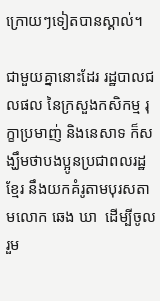ក្រោយៗទៀតបានស្គាល់។

ជាមួយគ្នានោះដែរ រដ្ឋបាលជលផល នៃក្រសួងកសិកម្ម រុក្ខាប្រមាញ់ និងនេសាទ ក៏សង្ឃឹមថាបងប្អូនប្រជាពលរដ្ឋខ្មែរ នឹងយកគំរូតាមបុរសតាមលោក ឆេង ឃា  ដើម្បីចូលរួម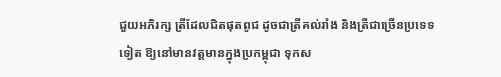ជួយអភិរក្ស ត្រីដែលជិតផុតពូជ ដូចជាត្រីគល់រាំង និងត្រីជាច្រើនប្រទេទទៀត ឱ្យនៅមានវត្តមានក្នុងប្រកម្ពុជា ទុកស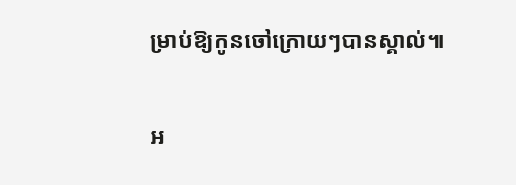ម្រាប់ឱ្យកូនចៅក្រោយៗបានស្គាល់៕

អ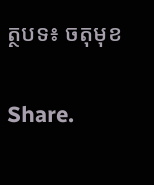ត្ថបទ៖ ចតុមុខ

Share.